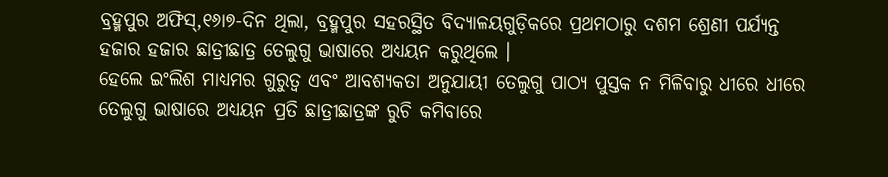ବ୍ରହ୍ମପୁର ଅଫିସ୍,୧୬ା୭-ଦିନ ଥିଲା, ବ୍ରହ୍ମପୁର ସହରସ୍ଥିତ ବିଦ୍ୟାଳୟଗୁଡ଼ିକରେ ପ୍ରଥମଠାରୁ ଦଶମ ଶ୍ରେଣୀ ପର୍ଯ୍ୟନ୍ତ ହଜାର ହଜାର ଛାତ୍ରୀଛାତ୍ର ତେଲୁଗୁ ଭାଷାରେ ଅଧ୍ୟୟନ କରୁଥିଲେ ।
ହେଲେ ଇଂଲିଶ ମାଧ୍ୟମର ଗୁରୁତ୍ୱ ଏବଂ ଆବଶ୍ୟକତା ଅନୁଯାୟୀ ତେଲୁଗୁ ପାଠ୍ୟ ପୁସ୍ତକ ନ ମିଳିବାରୁ ଧୀରେ ଧୀରେ ତେଲୁଗୁ ଭାଷାରେ ଅଧ୍ୟୟନ ପ୍ରତି ଛାତ୍ରୀଛାତ୍ରଙ୍କ ରୁଚି କମିବାରେ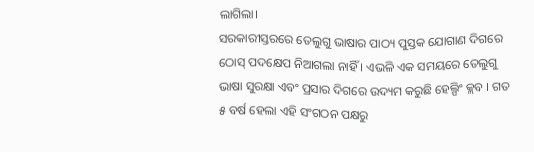ଲାଗିଲା।
ସରକାରୀସ୍ତରରେ ତେଲୁଗୁ ଭାଷାର ପାଠ୍ୟ ପୁସ୍ତକ ଯୋଗାଣ ଦିଗରେ ଠୋସ୍ ପଦକ୍ଷେପ ନିଆଗଲା ନାହିଁ । ଏଭଳି ଏକ ସମୟରେ ତେଲୁଗୁ ଭାଷା ସୁରକ୍ଷା ଏବଂ ପ୍ରସାର ଦିଗରେ ଉଦ୍ୟମ କରୁଛି ହେଲ୍ପିଂ କ୍ଲବ । ଗତ ୫ ବର୍ଷ ହେଲା ଏହି ସଂଗଠନ ପକ୍ଷରୁ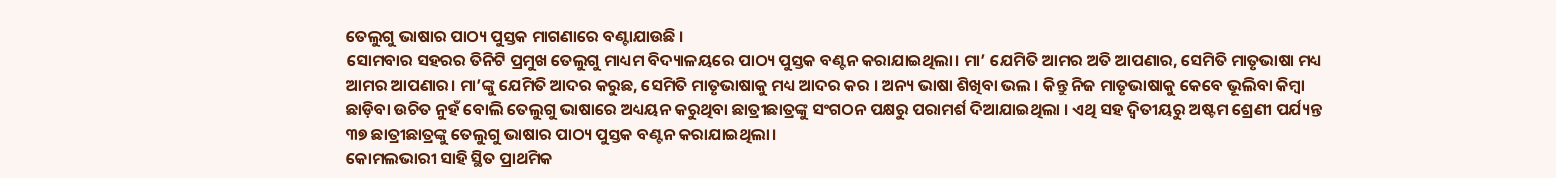ତେଲୁଗୁ ଭାଷାର ପାଠ୍ୟ ପୁସ୍ତକ ମାଗଣାରେ ବଣ୍ଟାଯାଉଛି ।
ସୋମବାର ସହରର ତିନିଟି ପ୍ରମୁଖ ତେଲୁଗୁ ମାଧ୍ୟମ ବିଦ୍ୟାଳୟରେ ପାଠ୍ୟ ପୁସ୍ତକ ବଣ୍ଟନ କରାଯାଇଥିଲା। ମା’ ଯେମିତି ଆମର ଅତି ଆପଣାର, ସେମିତି ମାତୃଭାଷା ମଧ୍ୟ ଆମର ଆପଣାର। ମା’ଙ୍କୁ ଯେମିତି ଆଦର କରୁଛ, ସେମିତି ମାତୃଭାଷାକୁ ମଧ୍ୟ ଆଦର କର । ଅନ୍ୟ ଭାଷା ଶିଖିବା ଭଲ । କିନ୍ତୁ ନିଜ ମାତୃଭାଷାକୁ କେବେ ଭୂଲିବା କିମ୍ବା ଛାଡ଼ିବା ଉଚିତ ନୁହଁ ବୋଲି ତେଲୁଗୁ ଭାଷାରେ ଅଧ୍ୟୟନ କରୁଥିବା ଛାତ୍ରୀଛାତ୍ରଙ୍କୁ ସଂଗଠନ ପକ୍ଷରୁ ପରାମର୍ଶ ଦିଆଯାଇଥିଲା । ଏଥି ସହ ଦ୍ୱିତୀୟରୁ ଅଷ୍ଟମ ଶ୍ରେଣୀ ପର୍ଯ୍ୟନ୍ତ ୩୭ ଛାତ୍ରୀଛାତ୍ରଙ୍କୁ ତେଲୁଗୁ ଭାଷାର ପାଠ୍ୟ ପୁସ୍ତକ ବଣ୍ଟନ କରାଯାଇଥିଲା।
କୋମଲଭାରୀ ସାହି ସ୍ଥିତ ପ୍ରାଥମିକ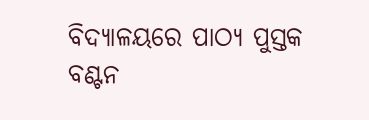ବିଦ୍ୟାଳୟରେ ପାଠ୍ୟ ପୁସ୍ତକ ବଣ୍ଟନ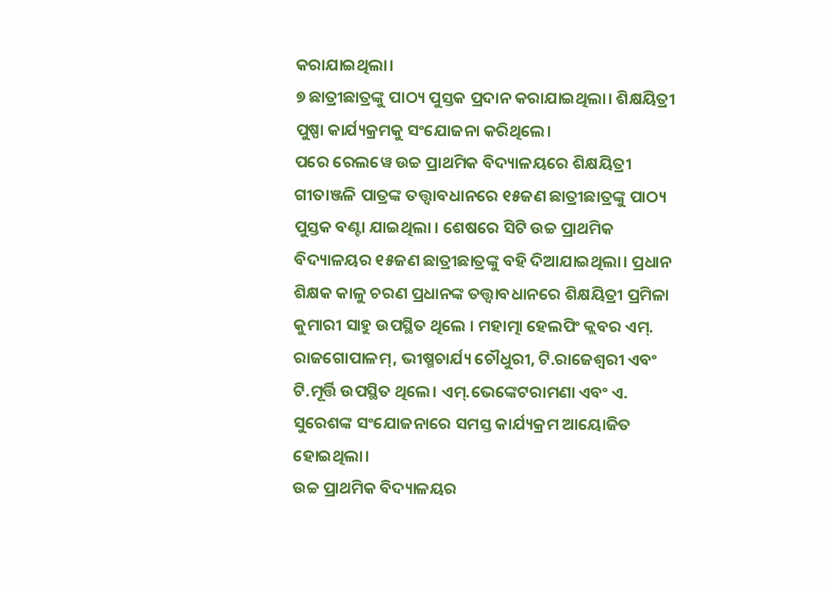କରାଯାଇଥିଲା।
୭ ଛାତ୍ରୀଛାତ୍ରଙ୍କୁ ପାଠ୍ୟ ପୁସ୍ତକ ପ୍ରଦାନ କରାଯାଇଥିଲା। ଶିକ୍ଷୟିତ୍ରୀ ପୁଷ୍ପା କାର୍ଯ୍ୟକ୍ରମକୁ ସଂଯୋଜନା କରିଥିଲେ।
ପରେ ରେଲୱେ ଉଚ୍ଚ ପ୍ରାଥମିକ ବିଦ୍ୟାଳୟରେ ଶିକ୍ଷୟିତ୍ରୀ ଗୀତାଞ୍ଜଳି ପାତ୍ରଙ୍କ ତତ୍ତ୍ୱାବଧାନରେ ୧୫ଜଣ ଛାତ୍ରୀଛାତ୍ରଙ୍କୁ ପାଠ୍ୟ ପୁସ୍ତକ ବଣ୍ଟା ଯାଇଥିଲା । ଶେଷରେ ସିଟି ଉଚ୍ଚ ପ୍ରାଥମିକ ବିଦ୍ୟାଳୟର ୧୫ଜଣ ଛାତ୍ରୀଛାତ୍ରଙ୍କୁ ବହି ଦିଆଯାଇଥିଲା। ପ୍ରଧାନ ଶିକ୍ଷକ କାଳୁ ଚରଣ ପ୍ରଧାନଙ୍କ ତତ୍ତ୍ୱାବଧାନରେ ଶିକ୍ଷୟିତ୍ରୀ ପ୍ରମିଳା କୁମାରୀ ସାହୁ ଉପସ୍ଥିତ ଥିଲେ । ମହାତ୍ମା ହେଲପିଂ କ୍ଲବର ଏମ୍. ରାଜଗୋପାଳମ୍, ଭୀଷ୍ମଚାର୍ଯ୍ୟ ଚୌଧୁରୀ, ଟି.ରାଜେଶ୍ୱରୀ ଏବଂ ଟି.ମୂର୍ତ୍ତି ଉପସ୍ଥିତ ଥିଲେ। ଏମ୍.ଭେଙ୍କେଟରାମଣା ଏବଂ ଏ. ସୁରେଶଙ୍କ ସଂଯୋଜନାରେ ସମସ୍ତ କାର୍ଯ୍ୟକ୍ରମ ଆୟୋଜିତ ହୋଇଥିଲା।
ଉଚ୍ଚ ପ୍ରାଥମିକ ବିଦ୍ୟାଳୟର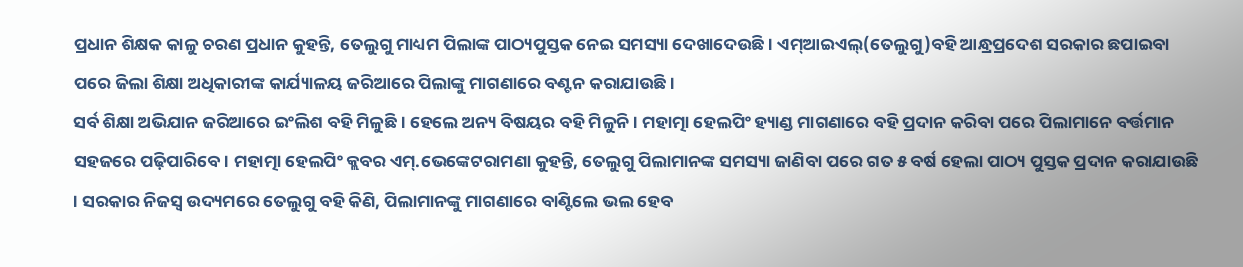ପ୍ରଧାନ ଶିକ୍ଷକ କାଳୁ ଚରଣ ପ୍ରଧାନ କୁହନ୍ତି, ତେଲୁଗୁ ମାଧ୍ୟମ ପିଲାଙ୍କ ପାଠ୍ୟପୁସ୍ତକ ନେଇ ସମସ୍ୟା ଦେଖାଦେଉଛି। ଏମ୍ଆଇଏଲ୍(ତେଲୁଗୁ)ବହି ଆନ୍ଧ୍ରପ୍ରଦେଶ ସରକାର ଛପାଇବା ପରେ ଜିଲା ଶିକ୍ଷା ଅଧିକାରୀଙ୍କ କାର୍ଯ୍ୟାଳୟ ଜରିଆରେ ପିଲାଙ୍କୁ ମାଗଣାରେ ବଣ୍ଟନ କରାଯାଉଛି।
ସର୍ବ ଶିକ୍ଷା ଅଭିଯାନ ଜରିଆରେ ଇଂଲିଶ ବହି ମିଳୁଛି । ହେଲେ ଅନ୍ୟ ବିଷୟର ବହି ମିଳୁନି । ମହାତ୍ମା ହେଲପିଂ ହ୍ୟାଣ୍ଡ ମାଗଣାରେ ବହି ପ୍ରଦାନ କରିବା ପରେ ପିଲାମାନେ ବର୍ତ୍ତମାନ ସହଜରେ ପଢ଼ିପାରିବେ। ମହାତ୍ମା ହେଲପିଂ କ୍ଲବର ଏମ୍.ଭେଙ୍କେଟରାମଣା କୁହନ୍ତି, ତେଲୁଗୁ ପିଲାମାନଙ୍କ ସମସ୍ୟା ଜାଣିବା ପରେ ଗତ ୫ ବର୍ଷ ହେଲା ପାଠ୍ୟ ପୁସ୍ତକ ପ୍ରଦାନ କରାଯାଉଛି । ସରକାର ନିଜସ୍ବ ଉଦ୍ୟମରେ ତେଲୁଗୁ ବହି କିଣି, ପିଲାମାନଙ୍କୁ ମାଗଣାରେ ବାଣ୍ଟିଲେ ଭଲ ହେବ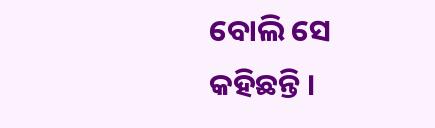ବୋଲି ସେ କହିଛନ୍ତି ।